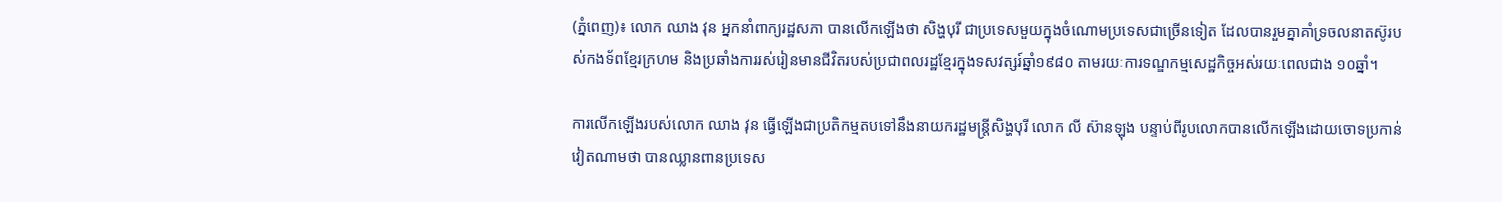(ភ្នំពេញ)៖ លោក ឈាង វុន អ្នកនាំពាក្យរដ្ឋសភា បានលើកឡើងថា សិង្ហបុរី ជាប្រទេសមួយក្នុងចំណោមប្រទេសជាច្រើនទៀត ដែលបានរួមគ្នាគាំទ្រចលនាតស៊ូរបស់កងទ័ពខ្មែរក្រហម និងប្រឆាំងការរស់រៀនមានជីវិតរបស់ប្រជាពលរដ្ឋខ្មែរក្នុងទសវត្សរ៍ឆ្នាំ១៩៨០ តាមរយៈការទណ្ឌកម្មសេដ្ឋកិច្ចអស់រយៈពេលជាង ១០ឆ្នាំ។

ការលើកឡើងរបស់លោក ឈាង វុន ធ្វើឡើងជាប្រតិកម្មតបទៅនឹងនាយករដ្ឋមន្ត្រីសិង្ហបុរី លោក លី ស៊ានឡុង បន្ទាប់ពីរូបលោកបានលើកឡើងដោយចោទប្រកាន់វៀតណាមថា បានឈ្លានពានប្រទេស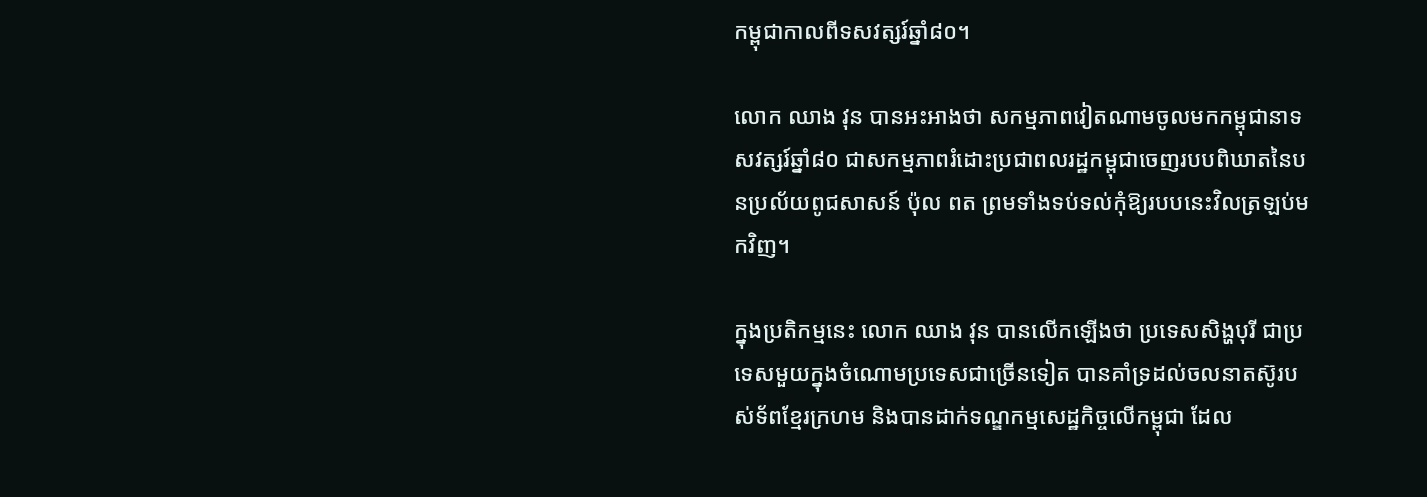កម្ពុជាកាលពីទសវត្សរ៍ឆ្នាំ៨០។

លោក ឈាង វុន បានអះអាងថា សកម្មភាពវៀតណាមចូលមកកម្ពុជានាទសវត្សរ៍ឆ្នាំ៨០ ជាសកម្មភាពរំដោះប្រជាពលរដ្ឋកម្ពុជាចេញរបបពិឃាតនៃបនប្រល័យពូជសាសន៍ ប៉ុល ពត ព្រមទាំងទប់ទល់កុំឱ្យរបបនេះវិលត្រឡប់មកវិញ។

ក្នុងប្រតិកម្មនេះ លោក ឈាង វុន បានលើកឡើងថា ប្រទេសសិង្ហបុរី ជាប្រទេសមួយក្នុងចំណោមប្រទេសជាច្រើនទៀត បានគាំទ្រដល់ចលនាតស៊ូរបស់ទ័ពខ្មែរក្រហម និងបានដាក់ទណ្ឌកម្មសេដ្ឋកិច្ចលើកម្ពុជា ដែល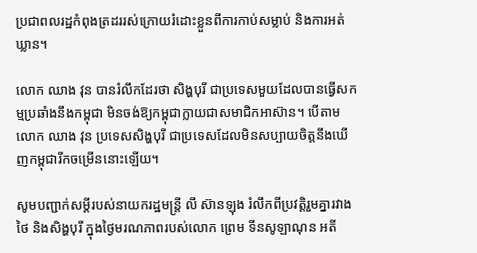ប្រជាពលរដ្ឋកំពុងត្រដររស់ក្រោយរំដោះខ្លួនពីការកាប់សម្លាប់ និងការអត់ឃ្លាន។

លោក ឈាង វុន បានរំលឹកដែរថា សិង្ហបុរី ជាប្រទេសមួយដែលបានធ្វើសកម្មប្រឆាំងនឹងកម្ពុជា មិនចង់ឱ្យកម្ពុជាក្លាយជាសមាជិកអាស៊ាន។ បើតាមលោក ឈាង វុន ប្រទេសសិង្ហបុរី ជាប្រទេសដែលមិនសប្បាយចិត្តនឹងឃើញកម្ពុជារីកចម្រើននោះឡើយ។

សូមបញ្ជាក់សម្តីរបស់នាយករដ្ឋមន្ត្រី លី ស៊ានឡុង រំលឹកពីប្រវត្តិរួមគ្នារវាងថៃ និងសិង្ហបុរី ក្នុងថ្ងៃមរណភាពរបស់លោក ព្រេម ទីនសូឡាណុន អតី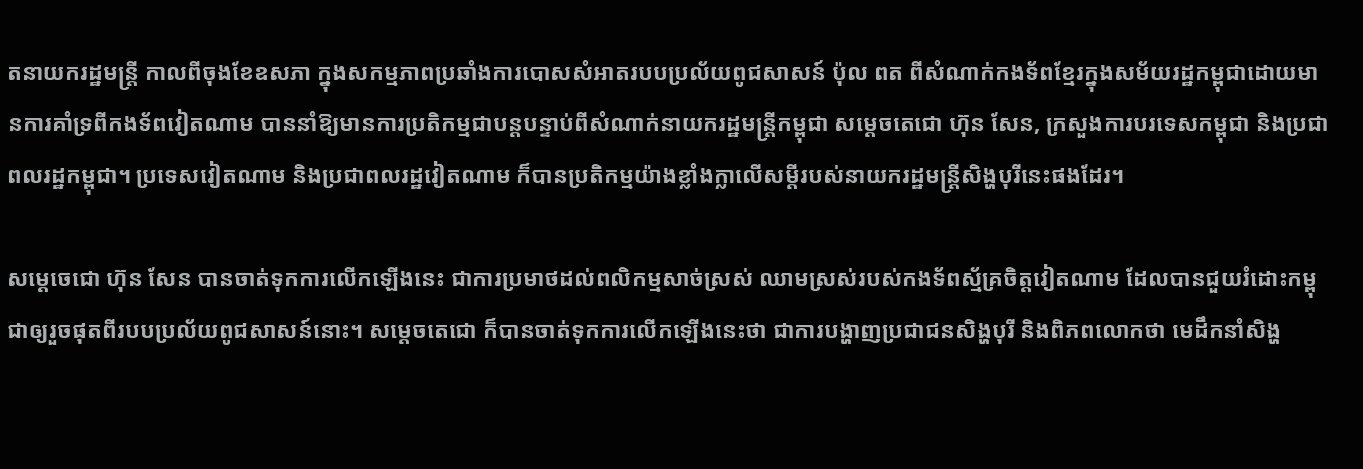តនាយករដ្ឋមន្ត្រី កាលពីចុងខែឧសភា ក្នុងសកម្មភាពប្រឆាំងការបោសសំអាតរបបប្រល័យពូជសាសន៍ ប៉ុល ពត ពីសំណាក់កងទ័ពខ្មែរក្នុងសម័យរដ្ឋកម្ពុជាដោយមានការគាំទ្រពីកងទ័ពវៀតណាម បាននាំឱ្យមានការប្រតិកម្មជាបន្តបន្ទាប់ពីសំណាក់នាយករដ្ឋមន្ត្រីកម្ពុជា សម្តេចតេជោ ហ៊ុន សែន, ក្រសួងការបរទេសកម្ពុជា និងប្រជាពលរដ្ឋកម្ពុជា។ ប្រទេសវៀតណាម និងប្រជាពលរដ្ឋវៀតណាម ក៏បានប្រតិកម្មយ៉ាងខ្លាំងក្លាលើសម្តីរបស់នាយករដ្ឋមន្ត្រីសិង្ហបុរីនេះផងដែរ។

សម្តេចេជោ ហ៊ុន សែន បានចាត់ទុកការលើកឡើងនេះ ជាការប្រមាថដល់ពលិកម្មសាច់ស្រស់ ឈាមស្រស់របស់កងទ័ពស្ម័គ្រចិត្តវៀតណាម ដែលបានជួយរំដោះកម្ពុជាឲ្យរួចផុតពីរបបប្រល័យពូជសាសន៍នោះ។ សម្តេចតេជោ ក៏បានចាត់ទុកការលើកឡើងនេះថា ជាការបង្ហាញប្រជាជនសិង្ហបុរី និងពិភពលោកថា មេដឹកនាំសិង្ហ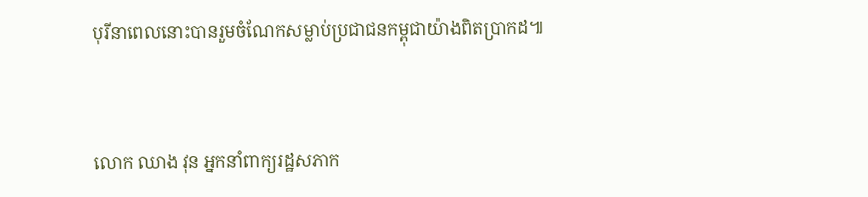បុរីនាពេលនោះបានរួមចំណែកសម្លាប់ប្រជាជនកម្ពុជាយ៉ាងពិតប្រាកដ៕



លោក ឈាង វុន អ្នកនាំពាក្យរដ្ឋសភាក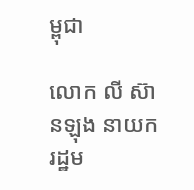ម្ពុជា

លោក លី ស៊ានឡុង នាយករដ្ឋម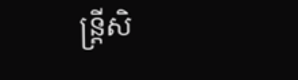ន្ត្រីសិ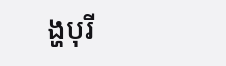ង្ហបុរី